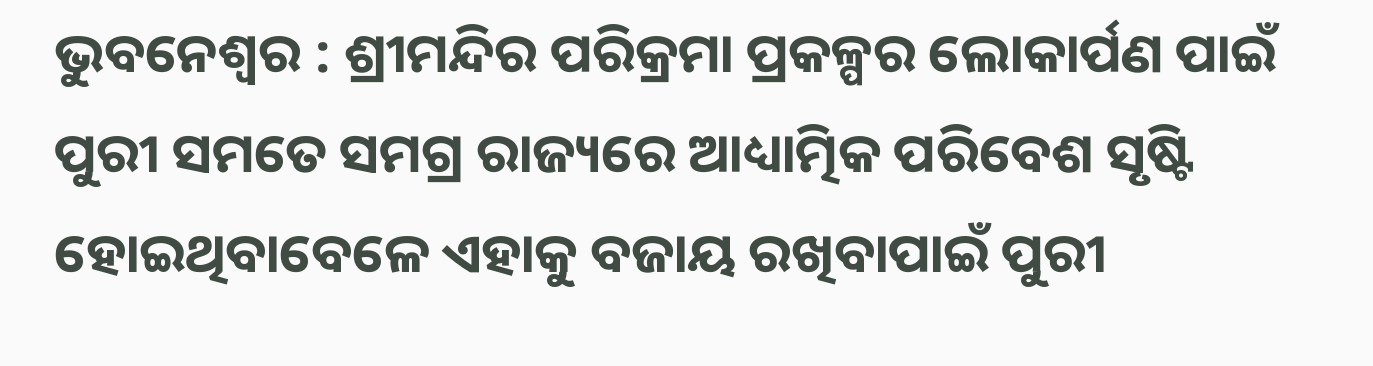ଭୁବନେଶ୍ୱର : ଶ୍ରୀମନ୍ଦିର ପରିକ୍ରମା ପ୍ରକଳ୍ପର ଲୋକାର୍ପଣ ପାଇଁ ପୁରୀ ସମତେ ସମଗ୍ର ରାଜ୍ୟରେ ଆଧ୍ୟାତ୍ମିକ ପରିବେଶ ସୃଷ୍ଟି ହୋଇଥିବାବେଳେ ଏହାକୁ ବଜାୟ ରଖିବାପାଇଁ ପୁରୀ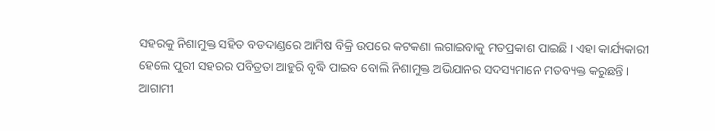ସହରକୁ ନିଶାମୁକ୍ତ ସହିତ ବଡଦାଣ୍ଡରେ ଆମିଷ ବିକ୍ରି ଉପରେ କଟକଣା ଲଗାଇବାକୁ ମତପ୍ରକାଶ ପାଇଛି । ଏହା କାର୍ଯ୍ୟକାରୀ ହେଲେ ପୁରୀ ସହରର ପବିତ୍ରତା ଆହୁରି ବୃଦ୍ଧି ପାଇବ ବୋଲି ନିଶାମୁକ୍ତ ଅଭିଯାନର ସଦସ୍ୟମାନେ ମତବ୍ୟକ୍ତ କରୁଛନ୍ତି ।
ଆଗାମୀ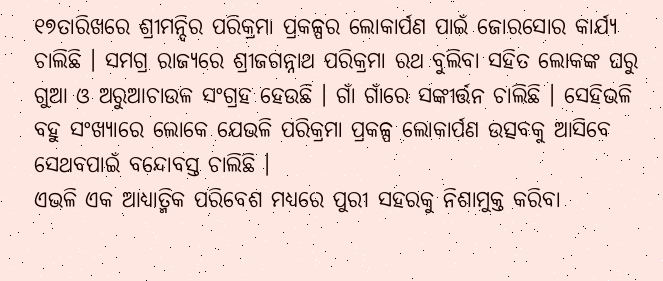୧୭ତାରିଖରେ ଶ୍ରୀମନ୍ଦିର ପରିକ୍ରମା ପ୍ରକଳ୍ପର ଲୋକାର୍ପଣ ପାଇଁ ଜୋରସୋର କାର୍ଯ୍ୟ ଚାଲିଛି । ସମଗ୍ର ରାଜ୍ୟରେ ଶ୍ରୀଜଗନ୍ନାଥ ପରିକ୍ରମା ରଥ ବୁଲିବା ସହିତ ଲୋକଙ୍କ ଘରୁ ଗୁଆ ଓ ଅରୁଆଚାଉଳ ସଂଗ୍ରହ ହେଉଛି । ଗାଁ ଗାଁରେ ସଙ୍କୀର୍ତ୍ତନ ଚାଲିଛି । ସେହିଭଳି ବହୁ ସଂଖ୍ୟାରେ ଲୋକେ ଯେଭଳି ପରିକ୍ରମା ପ୍ରକଳ୍ପ ଲୋକାର୍ପଣ ଉତ୍ସବକୁ ଆସିବେ ସେଥବପାଇଁ ବନ୍ଦୋବସ୍ତ ଚାଲିଛି ।
ଏଭଳି ଏକ ଆଧ୍ୟାତ୍ମିକ ପରିବେଶ ମଧ୍ୟରେ ପୁରୀ ସହରକୁ ନିଶାମୁକ୍ତ କରିବା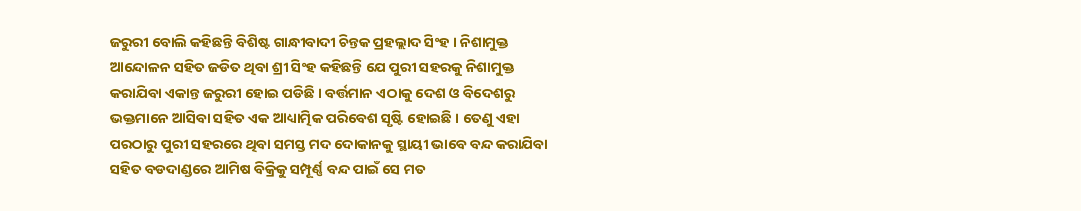ଜରୁରୀ ବୋଲି କହିଛନ୍ତି ବିଶିଷ୍ଟ ଗାନ୍ଧୀବାଦୀ ଚିନ୍ତକ ପ୍ରହଲ୍ଲାଦ ସିଂହ । ନିଶାମୁକ୍ତ ଆନ୍ଦୋଳନ ସହିତ ଜଡିତ ଥିବା ଶ୍ରୀ ସିଂହ କହିଛନ୍ତି ଯେ ପୁରୀ ସହରକୁ ନିଶାମୁକ୍ତ କରାଯିବା ଏକାନ୍ତ ଜରୁରୀ ହୋଇ ପଡିଛି । ବର୍ତ୍ତମାନ ଏଠାକୁ ଦେଶ ଓ ବିଦେଶରୁ ଭକ୍ତମାନେ ଆସିବା ସହିତ ଏକ ଆଧ୍ୟାତ୍ମିକ ପରିବେଶ ସୃଷ୍ଟି ହୋଇଛି । ତେଣୁ ଏହା ପରଠାରୁ ପୁରୀ ସହରରେ ଥିବା ସମସ୍ତ ମଦ ଦୋକାନକୁ ସ୍ଥାୟୀ ଭାବେ ବନ୍ଦ କରାଯିବା ସହିତ ବଡଦାଣ୍ଡରେ ଆମିଷ ବିକ୍ରିକୁ ସମ୍ପୂର୍ଣ୍ଣ ବନ୍ଦ ପାଇଁ ସେ ମତ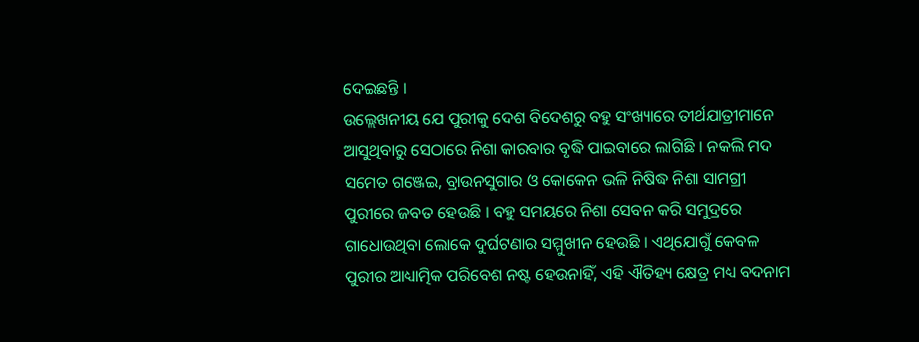ଦେଇଛନ୍ତି ।
ଉଲ୍ଲେଖନୀୟ ଯେ ପୁରୀକୁ ଦେଶ ବିଦେଶରୁ ବହୁ ସଂଖ୍ୟାରେ ତୀର୍ଥଯାତ୍ରୀମାନେ ଆସୁଥିବାରୁ ସେଠାରେ ନିଶା କାରବାର ବୃଦ୍ଧି ପାଇବାରେ ଲାଗିଛି । ନକଲି ମଦ ସମେତ ଗଞ୍ଜେଇ, ବ୍ରାଉନସୁଗାର ଓ କୋକେନ ଭଳି ନିଷିଦ୍ଧ ନିଶା ସାମଗ୍ରୀ ପୁରୀରେ ଜବତ ହେଉଛି । ବହୁ ସମୟରେ ନିଶା ସେବନ କରି ସମୁଦ୍ରରେ ଗାଧୋଉଥିବା ଲୋକେ ଦୁର୍ଘଟଣାର ସମ୍ମୁଖୀନ ହେଉଛି । ଏଥିଯୋଗୁଁ କେବଳ ପୁରୀର ଆଧ୍ୟାତ୍ମିକ ପରିବେଶ ନଷ୍ଟ ହେଉନାହିଁ, ଏହି ଐତିହ୍ୟ କ୍ଷେତ୍ର ମଧ୍ୟ ବଦନାମ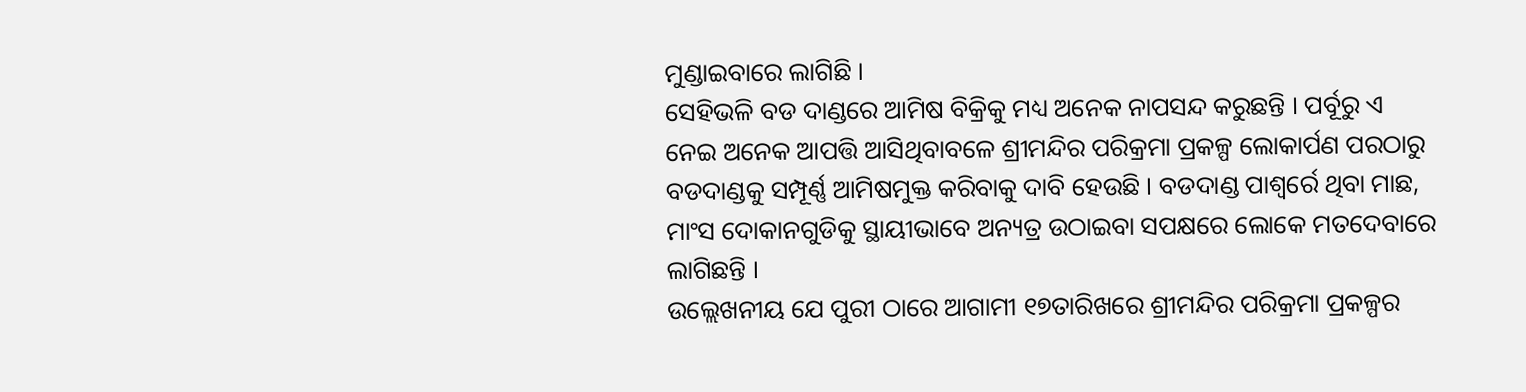ମୁଣ୍ଡାଇବାରେ ଲାଗିଛି ।
ସେହିଭଳି ବଡ ଦାଣ୍ଡରେ ଆମିଷ ବିକ୍ରିକୁ ମଧ୍ୟ ଅନେକ ନାପସନ୍ଦ କରୁଛନ୍ତି । ପର୍ବୂରୁ ଏ ନେଇ ଅନେକ ଆପତ୍ତି ଆସିଥିବାବଳେ ଶ୍ରୀମନ୍ଦିର ପରିକ୍ରମା ପ୍ରକଳ୍ପ ଲୋକାର୍ପଣ ପରଠାରୁ ବଡଦାଣ୍ଡକୁ ସମ୍ପୂର୍ଣ୍ଣ ଆମିଷମୁକ୍ତ କରିବାକୁ ଦାବି ହେଉଛି । ବଡଦାଣ୍ଡ ପାଶ୍ୱର୍ରେ ଥିବା ମାଛ, ମାଂସ ଦୋକାନଗୁଡିକୁ ସ୍ଥାୟୀଭାବେ ଅନ୍ୟତ୍ର ଉଠାଇବା ସପକ୍ଷରେ ଲୋକେ ମତଦେବାରେ ଲାଗିଛନ୍ତି ।
ଉଲ୍ଲେଖନୀୟ ଯେ ପୁରୀ ଠାରେ ଆଗାମୀ ୧୭ତାରିଖରେ ଶ୍ରୀମନ୍ଦିର ପରିକ୍ରମା ପ୍ରକଳ୍ପର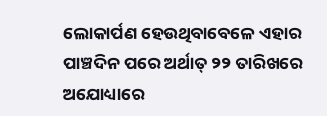ଲୋକାର୍ପଣ ହେଉଥିବାବେଳେ ଏହାର ପାଞ୍ଚଦିନ ପରେ ଅର୍ଥାତ୍ ୨୨ ତାରିଖରେ ଅଯୋଧ୍ୟାରେ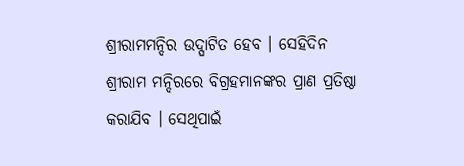ଶ୍ରୀରାମମନ୍ଦିର ଉଦ୍ଘାଟିତ ହେବ । ସେହିଦିନ ଶ୍ରୀରାମ ମନ୍ଦିରରେ ବିଗ୍ରହମାନଙ୍କର ପ୍ରାଣ ପ୍ରତିଷ୍ଠା କରାଯିବ । ସେଥିପାଇଁ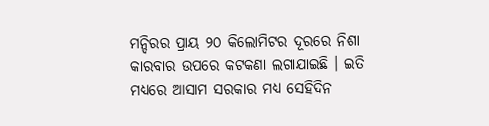ମନ୍ଦିରର ପ୍ରାୟ ୨୦ କିଲୋମିଟର ଦୂରରେ ନିଶା କାରବାର ଉପରେ କଟକଣା ଲଗାଯାଇଛି । ଇତି ମଧ୍ୟରେ ଆସାମ ସରକାର ମଧ୍ୟ ସେହିଦିନ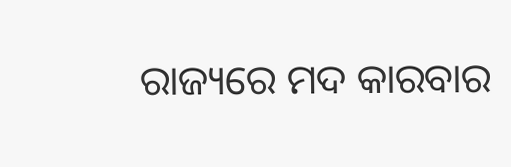ରାଜ୍ୟରେ ମଦ କାରବାର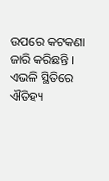ଉପରେ କଟକଣା ଜାରି କରିଛନ୍ତି । ଏଭଳି ସ୍ଥିତିରେ ଐତିହ୍ୟ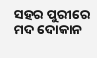ସହର ପୁରୀରେ ମଦ ଦୋକାନ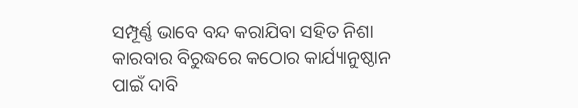ସମ୍ପୂର୍ଣ୍ଣ ଭାବେ ବନ୍ଦ କରାଯିବା ସହିତ ନିଶା କାରବାର ବିରୁଦ୍ଧରେ କଠୋର କାର୍ଯ୍ୟାନୁଷ୍ଠାନ ପାଇଁ ଦାବି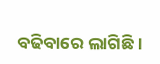ବଢିବାରେ ଲାଗିଛି ।